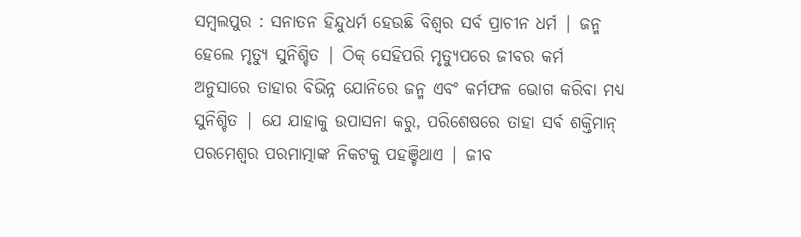ସମ୍ବଲପୁର : ସନାତନ ହିନ୍ଦୁଧର୍ମ ହେଉଛି ବିଶ୍ୱର ସର୍ବ ପ୍ରାଚୀନ ଧର୍ମ | ଜନ୍ମ ହେଲେ ମୃତ୍ୟୁ ସୁନିଶ୍ଚିତ | ଠିକ୍ ସେହିପରି ମୃତ୍ୟୁପରେ ଜୀବର କର୍ମ ଅନୁସାରେ ତାହାର ବିଭିନ୍ନ ଯୋନିରେ ଜନ୍ମ ଏବଂ କର୍ମଫଳ ଭୋଗ କରିବା ମଧ୍ୟ ସୁନିଶ୍ଚିତ | ଯେ ଯାହାକୁ ଉପାସନା କରୁ, ପରିଶେଷରେ ତାହା ସର୍ଵ ଶକ୍ତିମାନ୍ ପରମେଶ୍ୱର ପରମାତ୍ମାଙ୍କ ନିକଟକୁ ପହଞ୍ଚିଥାଏ | ଜୀବ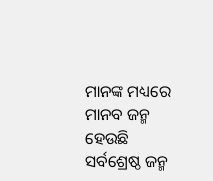ମାନଙ୍କ ମଧ୍ୟରେ ମାନବ ଜନ୍ମ ହେଉଛି ସର୍ବଶ୍ରେଷ୍ଠ ଜନ୍ମ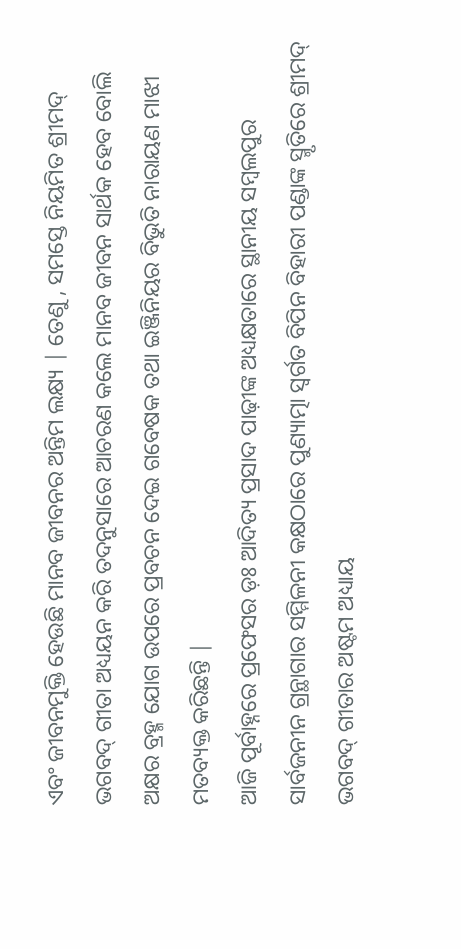ଏବଂ ଜୀବନମୁକ୍ତି ହେଉଛି ମାନବ ଜୀବନର ଅନ୍ତିମ ଲକ୍ଷ୍ୟ | ତେଣୁ , ସମସ୍ତେ ନିୟମିତ ଶ୍ରୀମଦ୍ ଭଗବଦ୍ ଗୀତା ଅଧ୍ୟୟନ କରି ତଦନୁସାରେ ଆଚରଣ କଲେ ମାନବ ଜୀବନ ସାର୍ଥକ ହେବ ବୋଲି ଅକ୍ଷର ବ୍ରହ୍ମ ଯୋଗ ଉପରେ ପ୍ରବଚନ ଦେଇ ଗବେଷକ ତଥା ଇଞ୍ଜିନିୟର ବିଭୁତି ନାରାୟଣ ମାଝୀ ମତବ୍ୟକ୍ତ କରିଛନ୍ତି |
ଆଜି ପୂର୍ବାହ୍ନରେ ପ୍ରଫେସର ଡ଼ଃ ଆଦିତ୍ୟ ପ୍ରସାଦ ପାଢ଼ୀଙ୍କ ଅଧ୍ୟକ୍ଷତାରେ ସ୍ଥାନୀୟ ସମ୍ବଲପୁର ସାର୍ବଜନୀନ ଗ୍ରନ୍ଥାଗାର ସମ୍ମିଳନୀ କକ୍ଷଠାରେ ପୁଣ୍ୟାତ୍ମା ସ୍ବର୍ଗତ ବିପିନ ବିହାରୀ ପଣ୍ଡାଙ୍କ ସ୍ମୃତିରେ ଶ୍ରୀମଦ୍ ଭଗବଦ୍ ଗୀତାର ଅଷ୍ଟମ ଅଧ୍ୟାୟ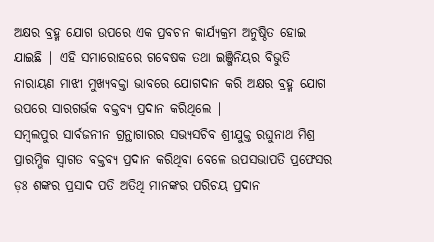ଅକ୍ଷର ବ୍ରହ୍ମ ଯୋଗ ଉପରେ ଏକ ପ୍ରବଚନ କାର୍ଯ୍ୟକ୍ରମ ଅନୁଷ୍ଠିତ ହୋଇ ଯାଇଛି | ଏହି ସମାରୋହରେ ଗବେଷକ ତଥା ଇଞ୍ଜିନିୟର ବିଭୁତି ନାରାୟଣ ମାଝୀ ମୁଖ୍ୟବକ୍ତା ଭାବରେ ଯୋଗଦାନ କରି ଅକ୍ଷର ବ୍ରହ୍ମ ଯୋଗ ଉପରେ ସାରଗର୍ଭକ ବକ୍ତବ୍ୟ ପ୍ରଦାନ କରିଥିଲେ |
ସମ୍ବଲପୁର ସାର୍ବଜନୀନ ଗ୍ରନ୍ଥାଗାରର ସଭ୍ୟସଚିବ ଶ୍ରୀଯୁକ୍ତ ରଘୁନାଥ ମିଶ୍ର ପ୍ରାରମ୍ଭିକ ସ୍ୱାଗତ ବକ୍ତବ୍ୟ ପ୍ରଦାନ କରିଥିବା ବେଳେ ଉପସଭାପତି ପ୍ରଫେସର ଡ଼ଃ ଶଙ୍କର ପ୍ରସାଦ ପତି ଅତିଥି ମାନଙ୍କର ପରିଚୟ ପ୍ରଦାନ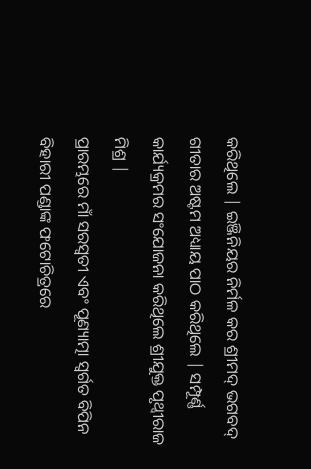କରିଥିଲେ | ଇଞ୍ଜିନିୟର ନିର୍ମଳ କର ଶ୍ରୀମଦ୍ ଭଗବଦ୍ ଗୀତାର ଅଷ୍ଟମ ଅଧ୍ୟାୟ ପାଠ କରିଥିଲେ | ସମ୍ପୂର୍ଣ୍ଣ କାର୍ଯ୍ୟକ୍ରମର ସଂଯୋଜନା କରିଥିଲେ ଶ୍ରୀଯୁକ୍ତ ପୃଥ୍ଵୀରାଜ ମିଶ୍ର |
ପ୍ରାରମ୍ଭରେ ମାଁ ସରସ୍ବତୀ ଏବଂ ପୂଣ୍ୟାତ୍ମା ସ୍ବର୍ଗତ ବିପିନ ବିହାରୀ ପଣ୍ଡାଙ୍କ ଫଟୋଚିତ୍ରରେ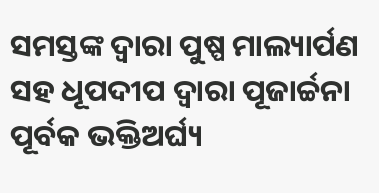ସମସ୍ତଙ୍କ ଦ୍ୱାରା ପୁଷ୍ପ ମାଲ୍ୟାର୍ପଣ ସହ ଧୂପଦୀପ ଦ୍ୱାରା ପୂଜାର୍ଚ୍ଚନା ପୂର୍ବକ ଭକ୍ତିଅର୍ଘ୍ୟ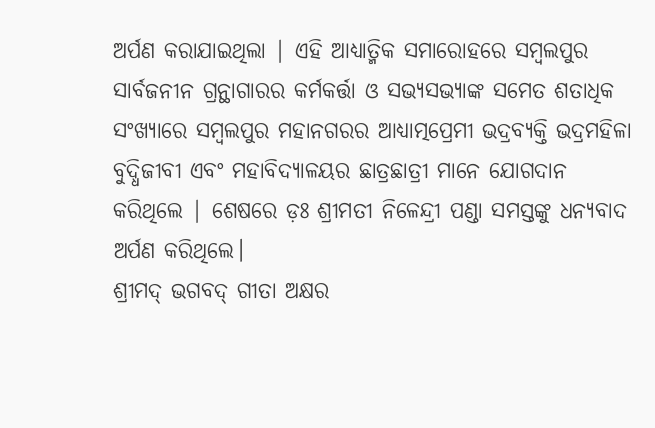ଅର୍ପଣ କରାଯାଇଥିଲା | ଏହି ଆଧ୍ୟାତ୍ମିକ ସମାରୋହରେ ସମ୍ବଲପୁର ସାର୍ବଜନୀନ ଗ୍ରନ୍ଥାଗାରର କର୍ମକର୍ତ୍ତା ଓ ସଭ୍ୟସଭ୍ୟାଙ୍କ ସମେତ ଶତାଧିକ ସଂଖ୍ୟାରେ ସମ୍ବଲପୁର ମହାନଗରର ଆଧ୍ୟାତ୍ମପ୍ରେମୀ ଭଦ୍ରବ୍ୟକ୍ତି ଭଦ୍ରମହିଳା ବୁଦ୍ଧିଜୀବୀ ଏବଂ ମହାବିଦ୍ୟାଳୟର ଛାତ୍ରଛାତ୍ରୀ ମାନେ ଯୋଗଦାନ କରିଥିଲେ | ଶେଷରେ ଡ଼ଃ ଶ୍ରୀମତୀ ନିଳେନ୍ଦ୍ରୀ ପଣ୍ଡା ସମସ୍ତଙ୍କୁ ଧନ୍ୟବାଦ ଅର୍ପଣ କରିଥିଲେ।
ଶ୍ରୀମଦ୍ ଭଗବଦ୍ ଗୀତା ଅକ୍ଷର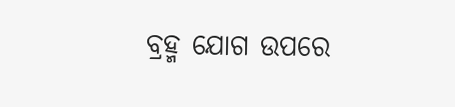ବ୍ରହ୍ମ ଯୋଗ ଉପରେ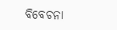ବିବେଚନା